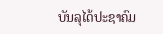ບັນລຸໄດ້ປະຊາຄົມ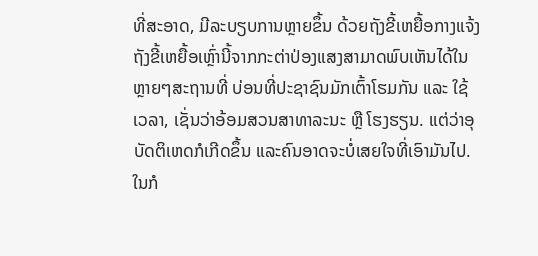ທີ່ສະອາດ, ມີລະບຽບການຫຼາຍຂຶ້ນ ດ້ວຍຖັງຂີ້ເຫຍື້ອກາງແຈ້ງ ຖັງຂີ້ເຫຍື້ອເຫຼົ່ານີ້ຈາກກະຕ່າປ່ອງແສງສາມາດພົບເຫັນໄດ້ໃນຫຼາຍໆສະຖານທີ່ ບ່ອນທີ່ປະຊາຊົນມັກເຕົ້າໂຮມກັນ ແລະ ໃຊ້ເວລາ, ເຊັ່ນວ່າອ້ອມສວນສາທາລະນະ ຫຼື ໂຮງຮຽນ. ແຕ່ວ່າອຸບັດຕິເຫດກໍເກີດຂຶ້ນ ແລະຄົນອາດຈະບໍ່ເສຍໃຈທີ່ເອົາມັນໄປ. ໃນກໍ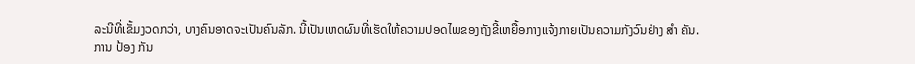ລະນີທີ່ເຂັ້ມງວດກວ່າ, ບາງຄົນອາດຈະເປັນຄົນລັກ. ນີ້ເປັນເຫດຜົນທີ່ເຮັດໃຫ້ຄວາມປອດໄພຂອງຖັງຂີ້ເຫຍື້ອກາງແຈ້ງກາຍເປັນຄວາມກັງວົນຢ່າງ ສໍາ ຄັນ.
ການ ປ້ອງ ກັນ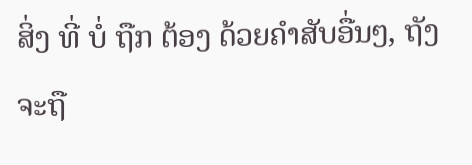ສິ່ງ ທີ່ ບໍ່ ຖືກ ຕ້ອງ ດ້ວຍຄໍາສັບອື່ນໆ, ຖັງຈະຖື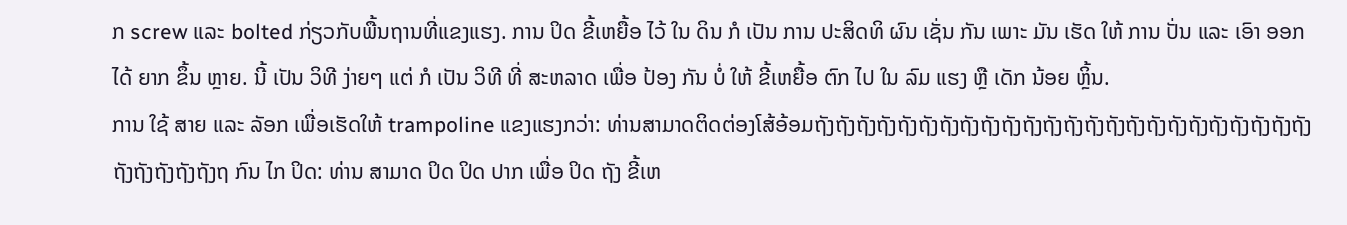ກ screw ແລະ bolted ກ່ຽວກັບພື້ນຖານທີ່ແຂງແຮງ. ການ ປິດ ຂີ້ເຫຍື້ອ ໄວ້ ໃນ ດິນ ກໍ ເປັນ ການ ປະສິດທິ ຜົນ ເຊັ່ນ ກັນ ເພາະ ມັນ ເຮັດ ໃຫ້ ການ ປັ່ນ ແລະ ເອົາ ອອກ ໄດ້ ຍາກ ຂຶ້ນ ຫຼາຍ. ນີ້ ເປັນ ວິທີ ງ່າຍໆ ແຕ່ ກໍ ເປັນ ວິທີ ທີ່ ສະຫລາດ ເພື່ອ ປ້ອງ ກັນ ບໍ່ ໃຫ້ ຂີ້ເຫຍື້ອ ຕົກ ໄປ ໃນ ລົມ ແຮງ ຫຼື ເດັກ ນ້ອຍ ຫຼິ້ນ.
ການ ໃຊ້ ສາຍ ແລະ ລັອກ ເພື່ອເຮັດໃຫ້ trampoline ແຂງແຮງກວ່າ: ທ່ານສາມາດຕິດຕ່ອງໂສ້ອ້ອມຖັງຖັງຖັງຖັງຖັງຖັງຖັງຖັງຖັງຖັງຖັງຖັງຖັງຖັງຖັງຖັງຖັງຖັງຖັງຖັງຖັງຖັງຖັງຖັງຖັງຖັງຖັງຖັງຖັງຖ ກົນ ໄກ ປິດ: ທ່ານ ສາມາດ ປິດ ປິດ ປາກ ເພື່ອ ປິດ ຖັງ ຂີ້ເຫ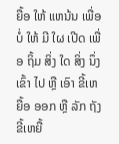ຍື້ອ ໃຫ້ ແຫນ້ນ ເພື່ອ ບໍ່ ໃຫ້ ມີ ໃຜ ເປີດ ເພື່ອ ຖິ້ມ ສິ່ງ ໃດ ສິ່ງ ນຶ່ງ ເຂົ້າ ໄປ ຫຼື ເອົາ ຂີ້ເຫຍື້ອ ອອກ ຫຼື ລັກ ຖັງ ຂີ້ເຫຍື້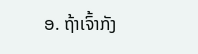ອ. ຖ້າເຈົ້າກັງ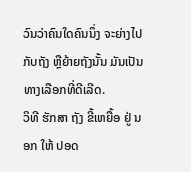ວົນວ່າຄົນໃດຄົນນຶ່ງ ຈະຍ່າງໄປກັບຖັງ ຫຼືຍ້າຍຖັງນັ້ນ ມັນເປັນທາງເລືອກທີ່ດີເລີດ.
ວິທີ ຮັກສາ ຖັງ ຂີ້ເຫຍື້ອ ຢູ່ ນອກ ໃຫ້ ປອດ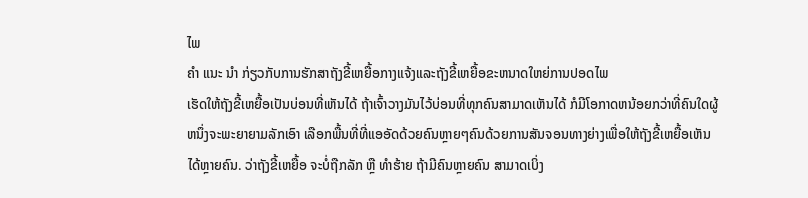ໄພ
ຄໍາ ແນະ ນໍາ ກ່ຽວກັບການຮັກສາຖັງຂີ້ເຫຍື້ອກາງແຈ້ງແລະຖັງຂີ້ເຫຍື້ອຂະຫນາດໃຫຍ່ການປອດໄພ
ເຮັດໃຫ້ຖັງຂີ້ເຫຍື້ອເປັນບ່ອນທີ່ເຫັນໄດ້ ຖ້າເຈົ້າວາງມັນໄວ້ບ່ອນທີ່ທຸກຄົນສາມາດເຫັນໄດ້ ກໍມີໂອກາດຫນ້ອຍກວ່າທີ່ຄົນໃດຜູ້ຫນຶ່ງຈະພະຍາຍາມລັກເອົາ ເລືອກພື້ນທີ່ທີ່ແອອັດດ້ວຍຄົນຫຼາຍໆຄົນດ້ວຍການສັນຈອນທາງຍ່າງເພື່ອໃຫ້ຖັງຂີ້ເຫຍື້ອເຫັນໄດ້ຫຼາຍຄົນ. ວ່າຖັງຂີ້ເຫຍື້ອ ຈະບໍ່ຖືກລັກ ຫຼື ທໍາຮ້າຍ ຖ້າມີຄົນຫຼາຍຄົນ ສາມາດເບິ່ງ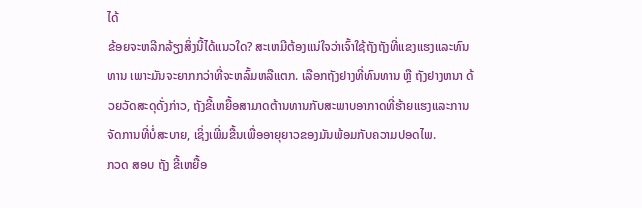ໄດ້
ຂ້ອຍຈະຫລີກລ້ຽງສິ່ງນີ້ໄດ້ແນວໃດ? ສະເຫມີຕ້ອງແນ່ໃຈວ່າເຈົ້າໃຊ້ຖັງຖັງທີ່ແຂງແຮງແລະທົນທານ ເພາະມັນຈະຍາກກວ່າທີ່ຈະຫລົ້ມຫລືແຕກ. ເລືອກຖັງຢາງທີ່ທົນທານ ຫຼື ຖັງຢາງຫນາ ດ້ວຍວັດສະດຸດັ່ງກ່າວ, ຖັງຂີ້ເຫຍື້ອສາມາດຕ້ານທານກັບສະພາບອາກາດທີ່ຮ້າຍແຮງແລະການຈັດການທີ່ບໍ່ສະບາຍ, ເຊິ່ງເພີ່ມຂື້ນເພື່ອອາຍຸຍາວຂອງມັນພ້ອມກັບຄວາມປອດໄພ.
ກວດ ສອບ ຖັງ ຂີ້ເຫຍື້ອ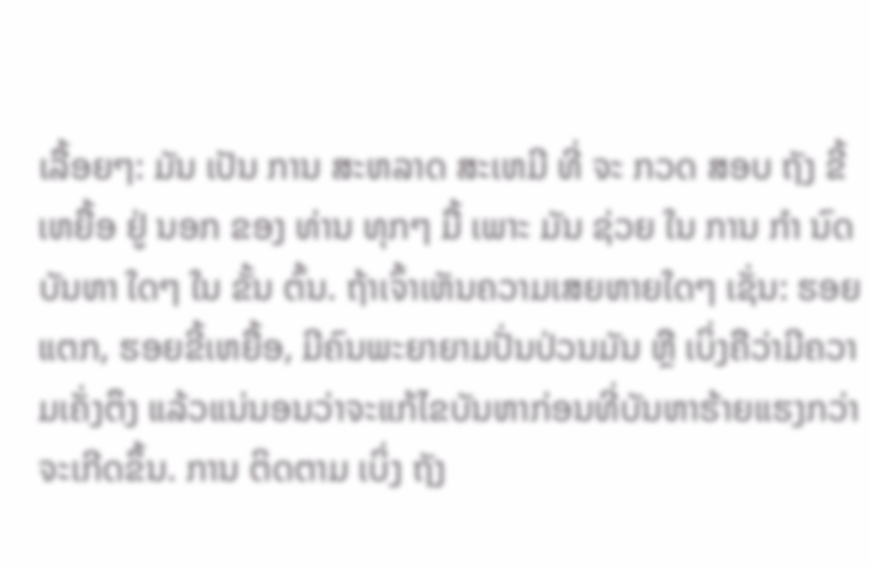ເລື້ອຍໆ: ມັນ ເປັນ ການ ສະຫລາດ ສະເຫມີ ທີ່ ຈະ ກວດ ສອບ ຖັງ ຂີ້ເຫຍື້ອ ຢູ່ ນອກ ຂອງ ທ່ານ ທຸກໆ ມື້ ເພາະ ມັນ ຊ່ວຍ ໃນ ການ ກໍາ ນົດ ບັນຫາ ໃດໆ ໃນ ຂັ້ນ ຕົ້ນ. ຖ້າເຈົ້າເຫັນຄວາມເສຍຫາຍໃດໆ ເຊັ່ນ: ຮອຍແຕກ, ຮອຍຂີ້ເຫຍື້ອ, ມີຄົນພະຍາຍາມປັ່ນປ່ວນມັນ ຫຼື ເບິ່ງຄືວ່າມີຄວາມເຄັ່ງຕຶງ ແລ້ວແນ່ນອນວ່າຈະແກ້ໄຂບັນຫາກ່ອນທີ່ບັນຫາຮ້າຍແຮງກວ່າຈະເກີດຂຶ້ນ. ການ ຕິດຕາມ ເບິ່ງ ຖັງ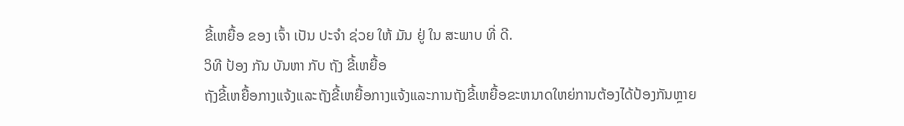ຂີ້ເຫຍື້ອ ຂອງ ເຈົ້າ ເປັນ ປະຈໍາ ຊ່ວຍ ໃຫ້ ມັນ ຢູ່ ໃນ ສະພາບ ທີ່ ດີ.
ວິທີ ປ້ອງ ກັນ ບັນຫາ ກັບ ຖັງ ຂີ້ເຫຍື້ອ
ຖັງຂີ້ເຫຍື້ອກາງແຈ້ງແລະຖັງຂີ້ເຫຍື້ອກາງແຈ້ງແລະການຖັງຂີ້ເຫຍື້ອຂະຫນາດໃຫຍ່ການຕ້ອງໄດ້ປ້ອງກັນຫຼາຍ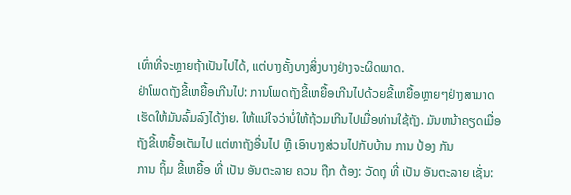ເທົ່າທີ່ຈະຫຼາຍຖ້າເປັນໄປໄດ້, ແຕ່ບາງຄັ້ງບາງສິ່ງບາງຢ່າງຈະຜິດພາດ.
ຢ່າໂພດຖັງຂີ້ເຫຍື້ອເກີນໄປ: ການໂພດຖັງຂີ້ເຫຍື້ອເກີນໄປດ້ວຍຂີ້ເຫຍື້ອຫຼາຍໆຢ່າງສາມາດເຮັດໃຫ້ມັນລົ້ມລົງໄດ້ງ່າຍ. ໃຫ້ແນ່ໃຈວ່າບໍ່ໃຫ້ຖ້ວມເກີນໄປເມື່ອທ່ານໃຊ້ຖັງ. ມັນຫນ້າຄຽດເມື່ອຖັງຂີ້ເຫຍື້ອເຕັມໄປ ແຕ່ຫາຖັງອື່ນໄປ ຫຼື ເອົາບາງສ່ວນໄປກັບບ້ານ ການ ປ້ອງ ກັນ
ການ ຖິ້ມ ຂີ້ເຫຍື້ອ ທີ່ ເປັນ ອັນຕະລາຍ ຄວນ ຖືກ ຕ້ອງ: ວັດຖຸ ທີ່ ເປັນ ອັນຕະລາຍ ເຊັ່ນ: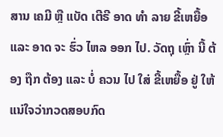ສານ ເຄມີ ຫຼື ແບັດ ເຕີຣີ ອາດ ທໍາ ລາຍ ຂີ້ເຫຍື້ອ ແລະ ອາດ ຈະ ຮົ່ວ ໄຫລ ອອກ ໄປ. ວັດຖຸ ເຫຼົ່າ ນີ້ ຕ້ອງ ຖືກ ຕ້ອງ ແລະ ບໍ່ ຄວນ ໄປ ໃສ່ ຂີ້ເຫຍື້ອ ຢູ່ ໃຫ້ແນ່ໃຈວ່າກວດສອບກົດ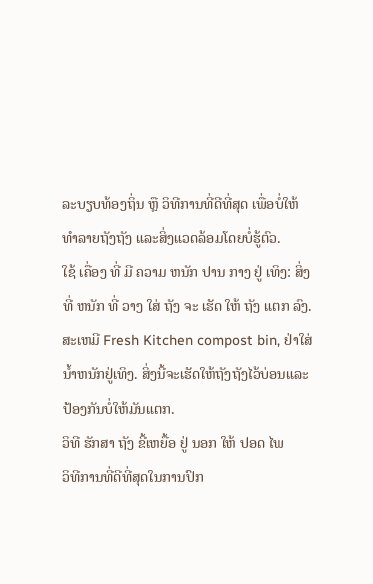ລະບຽບທ້ອງຖິ່ນ ຫຼື ວິທີການທີ່ດີທີ່ສຸດ ເພື່ອບໍ່ໃຫ້ທໍາລາຍຖັງຖັງ ແລະສິ່ງແວດລ້ອມໂດຍບໍ່ຮູ້ຕົວ.
ໃຊ້ ເຄື່ອງ ທີ່ ມີ ຄວາມ ຫນັກ ປານ ກາງ ຢູ່ ເທິງ: ສິ່ງ ທີ່ ຫນັກ ທີ່ ວາງ ໃສ່ ຖັງ ຈະ ເຮັດ ໃຫ້ ຖັງ ແຕກ ລົງ. ສະເຫມີ Fresh Kitchen compost bin, ຢ່າໃສ່ນ້ຳຫນັກຢູ່ເທິງ. ສິ່ງນີ້ຈະເຮັດໃຫ້ຖັງຖັງໄວ້ບ່ອນແລະປ້ອງກັນບໍ່ໃຫ້ມັນແຕກ.
ວິທີ ຮັກສາ ຖັງ ຂີ້ເຫຍື້ອ ຢູ່ ນອກ ໃຫ້ ປອດ ໄພ
ວິທີການທີ່ດີທີ່ສຸດໃນການປົກ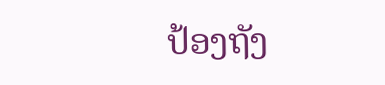ປ້ອງຖັງ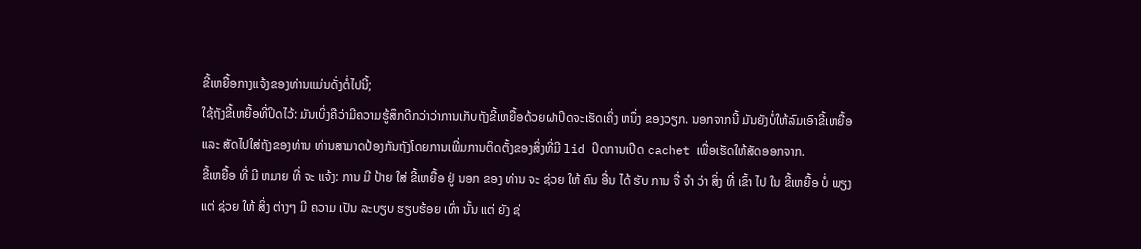ຂີ້ເຫຍື້ອກາງແຈ້ງຂອງທ່ານແມ່ນດັ່ງຕໍ່ໄປນີ້;
ໃຊ້ຖັງຂີ້ເຫຍື້ອທີ່ປິດໄວ້: ມັນເບິ່ງຄືວ່າມີຄວາມຮູ້ສຶກດີກວ່າວ່າການເກັບຖັງຂີ້ເຫຍື້ອດ້ວຍຝາປິດຈະເຮັດເຄິ່ງ ຫນຶ່ງ ຂອງວຽກ. ນອກຈາກນີ້ ມັນຍັງບໍ່ໃຫ້ລົມເອົາຂີ້ເຫຍື້ອ ແລະ ສັດໄປໃສ່ຖັງຂອງທ່ານ ທ່ານສາມາດປ້ອງກັນຖັງໂດຍການເພີ່ມການຕິດຕັ້ງຂອງສິ່ງທີ່ມີ lid ປິດການເປີດ cachet ເພື່ອເຮັດໃຫ້ສັດອອກຈາກ.
ຂີ້ເຫຍື້ອ ທີ່ ມີ ຫມາຍ ທີ່ ຈະ ແຈ້ງ: ການ ມີ ປ້າຍ ໃສ່ ຂີ້ເຫຍື້ອ ຢູ່ ນອກ ຂອງ ທ່ານ ຈະ ຊ່ວຍ ໃຫ້ ຄົນ ອື່ນ ໄດ້ ຮັບ ການ ຈື່ ຈໍາ ວ່າ ສິ່ງ ທີ່ ເຂົ້າ ໄປ ໃນ ຂີ້ເຫຍື້ອ ບໍ່ ພຽງ ແຕ່ ຊ່ວຍ ໃຫ້ ສິ່ງ ຕ່າງໆ ມີ ຄວາມ ເປັນ ລະບຽບ ຮຽບຮ້ອຍ ເທົ່າ ນັ້ນ ແຕ່ ຍັງ ຊ່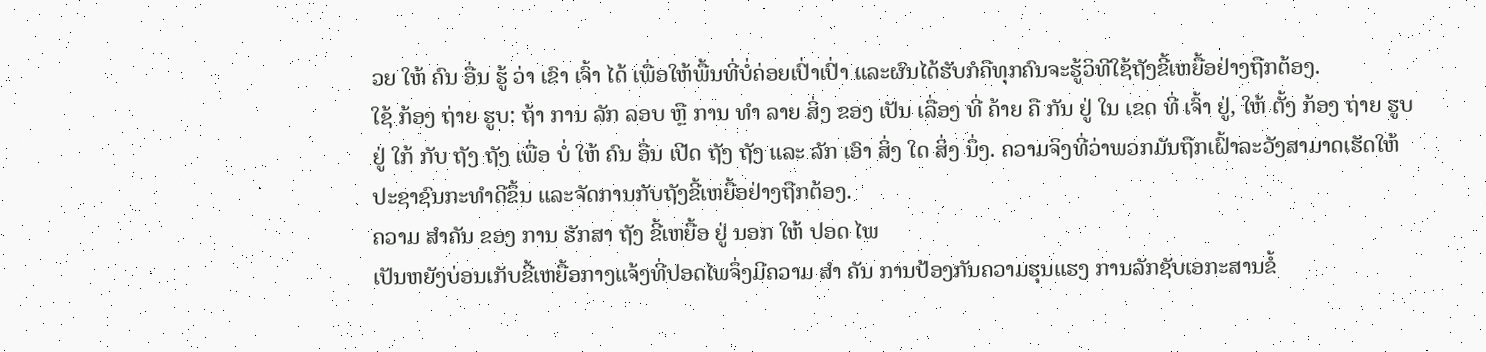ວຍ ໃຫ້ ຄົນ ອື່ນ ຮູ້ ວ່າ ເຂົາ ເຈົ້າ ໄດ້ ເພື່ອໃຫ້ພື້ນທີ່ບໍ່ຄ່ອຍເປົ່າເປົ່າ ແລະຜົນໄດ້ຮັບກໍຄືທຸກຄົນຈະຮູ້ວິທີໃຊ້ຖັງຂີ້ເຫຍື້ອຢ່າງຖືກຕ້ອງ.
ໃຊ້ ກ້ອງ ຖ່າຍ ຮູບ: ຖ້າ ການ ລັກ ລອບ ຫຼື ການ ທໍາ ລາຍ ສິ່ງ ຂອງ ເປັນ ເລື່ອງ ທີ່ ຄ້າຍ ຄື ກັນ ຢູ່ ໃນ ເຂດ ທີ່ ເຈົ້າ ຢູ່, ໃຫ້ ຕັ້ງ ກ້ອງ ຖ່າຍ ຮູບ ຢູ່ ໃກ້ ກັບ ຖັງ ຖັງ ເພື່ອ ບໍ່ ໃຫ້ ຄົນ ອື່ນ ເປີດ ຖັງ ຖັງ ແລະ ລັກ ເອົາ ສິ່ງ ໃດ ສິ່ງ ນຶ່ງ. ຄວາມຈິງທີ່ວ່າພວກມັນຖືກເຝົ້າລະວັງສາມາດເຮັດໃຫ້ປະຊາຊົນກະທໍາດີຂຶ້ນ ແລະຈັດການກັບຖັງຂີ້ເຫຍື້ອຢ່າງຖືກຕ້ອງ.
ຄວາມ ສໍາຄັນ ຂອງ ການ ຮັກສາ ຖັງ ຂີ້ເຫຍື້ອ ຢູ່ ນອກ ໃຫ້ ປອດ ໄພ
ເປັນຫຍັງບ່ອນເກັບຂີ້ເຫຍື້ອກາງແຈ້ງທີ່ປອດໄພຈຶ່ງມີຄວາມ ສໍາ ຄັນ ການປ້ອງກັນຄວາມຮຸນແຮງ ການລັກຊັບເອກະສານຂໍ້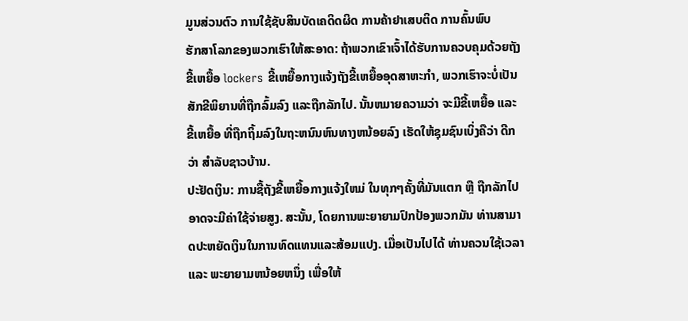ມູນສ່ວນຕົວ ການໃຊ້ຊັບສິນບັດເຄດິດຜິດ ການຄ້າຢາເສບຕິດ ການຄົ້ນພົບ
ຮັກສາໂລກຂອງພວກເຮົາໃຫ້ສະອາດ: ຖ້າພວກເຂົາເຈົ້າໄດ້ຮັບການຄວບຄຸມດ້ວຍຖັງຂີ້ເຫຍື້ອ lockers ຂີ້ເຫຍື້ອກາງແຈ້ງຖັງຂີ້ເຫຍື້ອອຸດສາຫະກໍາ, ພວກເຮົາຈະບໍ່ເປັນສັກຂີພິຍານທີ່ຖືກລົ້ມລົງ ແລະຖືກລັກໄປ. ນັ້ນຫມາຍຄວາມວ່າ ຈະມີຂີ້ເຫຍື້ອ ແລະຂີ້ເຫຍື້ອ ທີ່ຖືກຖິ້ມລົງໃນຖະຫນົນຫົນທາງຫນ້ອຍລົງ ເຮັດໃຫ້ຊຸມຊົນເບິ່ງຄືວ່າ ດີກວ່າ ສໍາລັບຊາວບ້ານ.
ປະຢັດເງິນ: ການຊື້ຖັງຂີ້ເຫຍື້ອກາງແຈ້ງໃຫມ່ ໃນທຸກໆຄັ້ງທີ່ມັນແຕກ ຫຼື ຖືກລັກໄປ ອາດຈະມີຄ່າໃຊ້ຈ່າຍສູງ. ສະນັ້ນ, ໂດຍການພະຍາຍາມປົກປ້ອງພວກມັນ ທ່ານສາມາດປະຫຍັດເງິນໃນການທົດແທນແລະສ້ອມແປງ. ເມື່ອເປັນໄປໄດ້ ທ່ານຄວນໃຊ້ເວລາ ແລະ ພະຍາຍາມຫນ້ອຍຫນຶ່ງ ເພື່ອໃຫ້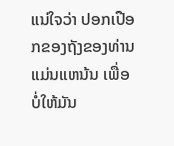ແນ່ໃຈວ່າ ປອກເປືອກຂອງຖັງຂອງທ່ານ ແມ່ນແຫນ້ນ ເພື່ອບໍ່ໃຫ້ມັນ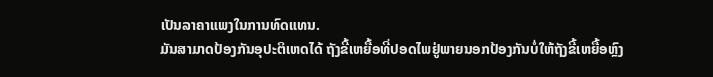ເປັນລາຄາແພງໃນການທົດແທນ.
ມັນສາມາດປ້ອງກັນອຸປະຕິເຫດໄດ້ ຖັງຂີ້ເຫຍື້ອທີ່ປອດໄພຢູ່ພາຍນອກປ້ອງກັນບໍ່ໃຫ້ຖັງຂີ້ເຫຍື້ອຫຼົງ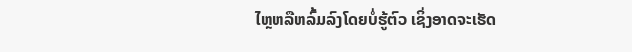ໄຫຼຫລືຫລົ້ມລົງໂດຍບໍ່ຮູ້ຕົວ ເຊິ່ງອາດຈະເຮັດ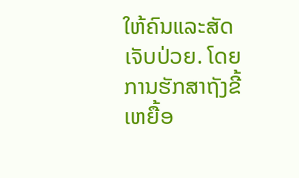ໃຫ້ຄົນແລະສັດເຈັບປ່ວຍ. ໂດຍການຮັກສາຖັງຂີ້ເຫຍື້ອ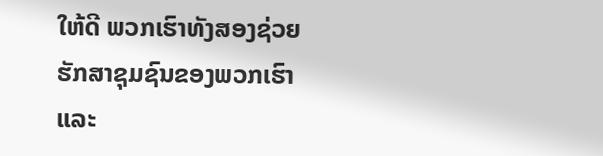ໃຫ້ດີ ພວກເຮົາທັງສອງຊ່ວຍຮັກສາຊຸມຊົນຂອງພວກເຮົາ ແລະ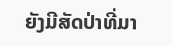ຍັງມີສັດປ່າທີ່ມາ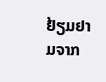ຢ້ຽມຢາມຈາກ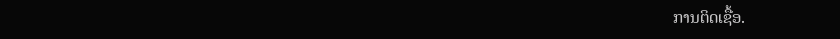ການຕິດເຊື້ອ.